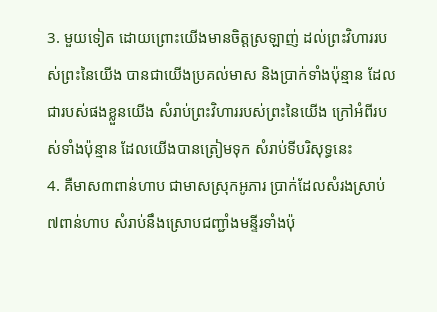3. មួយទៀត ដោយព្រោះយើងមានចិត្តស្រឡាញ់ ដល់ព្រះវិហាររបស់ព្រះនៃយើង បានជាយើងប្រគល់មាស និងប្រាក់ទាំងប៉ុន្មាន ដែលជារបស់ផងខ្លួនយើង សំរាប់ព្រះវិហាររបស់ព្រះនៃយើង ក្រៅអំពីរបស់ទាំងប៉ុន្មាន ដែលយើងបានត្រៀមទុក សំរាប់ទីបរិសុទ្ធនេះ
4. គឺមាស៣ពាន់ហាប ជាមាសស្រុកអូភារ ប្រាក់ដែលសំរងស្រាប់៧ពាន់ហាប សំរាប់នឹងស្រោបជញ្ជាំងមន្ទីរទាំងប៉ុ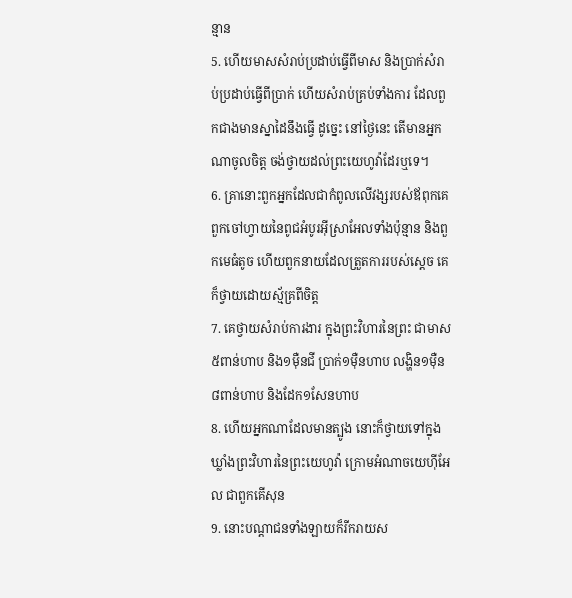ន្មាន
5. ហើយមាសសំរាប់ប្រដាប់ធ្វើពីមាស និងប្រាក់សំរាប់ប្រដាប់ធ្វើពីប្រាក់ ហើយសំរាប់គ្រប់ទាំងការ ដែលពួកជាងមានស្នាដៃនឹងធ្វើ ដូច្នេះ នៅថ្ងៃនេះ តើមានអ្នកណាចូលចិត្ត ចង់ថ្វាយដល់ព្រះយេហូវ៉ាដែរឬទេ។
6. គ្រានោះពួកអ្នកដែលជាកំពូលលើវង្សរបស់ឪពុកគេ ពួកចៅហ្វាយនៃពូជអំបូរអ៊ីស្រាអែលទាំងប៉ុន្មាន និងពួកមេធំតូច ហើយពួកនាយដែលត្រួតការរបស់ស្តេច គេក៏ថ្វាយដោយស្ម័គ្រពីចិត្ត
7. គេថ្វាយសំរាប់ការងារ ក្នុងព្រះវិហារនៃព្រះ ជាមាស៥ពាន់ហាប និង១ម៉ឺនជី ប្រាក់១ម៉ឺនហាប លង្ហិន១ម៉ឺន៨ពាន់ហាប និងដែក១សែនហាប
8. ហើយអ្នកណាដែលមានត្បូង នោះក៏ថ្វាយទៅក្នុងឃ្លាំងព្រះវិហារនៃព្រះយេហូវ៉ា ក្រោមអំណាចយេហ៊ីអែល ជាពួកគើសុន
9. នោះបណ្តាជនទាំងឡាយក៏រីករាយស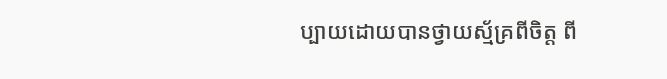ប្បាយដោយបានថ្វាយស្ម័គ្រពីចិត្ត ពី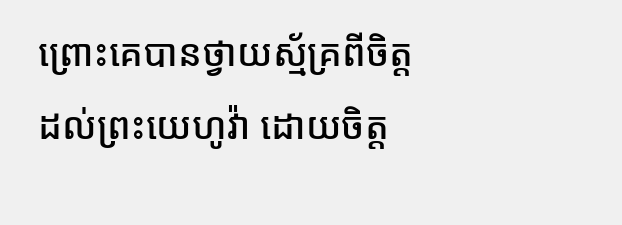ព្រោះគេបានថ្វាយស្ម័គ្រពីចិត្តដល់ព្រះយេហូវ៉ា ដោយចិត្ត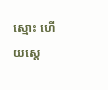ស្មោះ ហើយស្តេ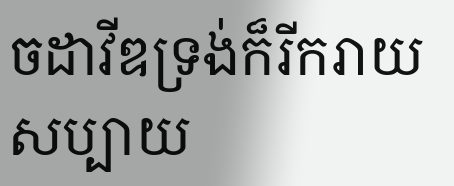ចដាវីឌទ្រង់ក៏រីករាយសប្បាយ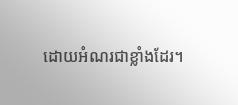ដោយអំណរជាខ្លាំងដែរ។